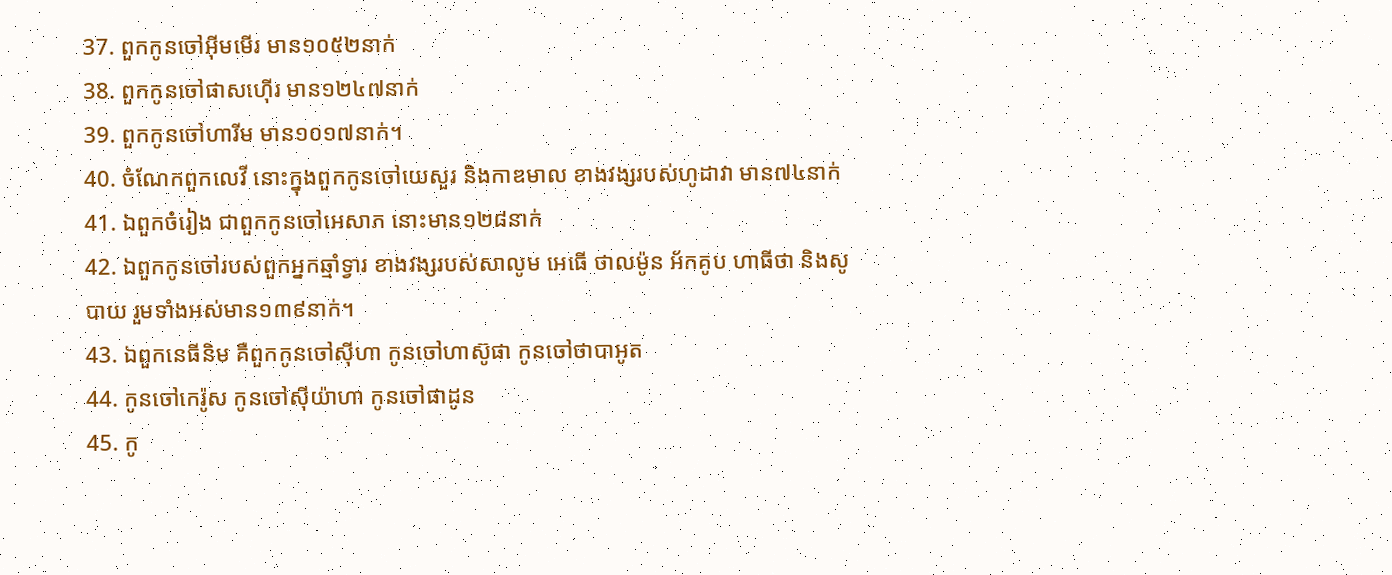37. ពួកកូនចៅអ៊ីមមើរ មាន១០៥២នាក់
38. ពួកកូនចៅផាសហ៊ើរ មាន១២៤៧នាក់
39. ពួកកូនចៅហារីម មាន១០១៧នាក់។
40. ចំណែកពួកលេវី នោះក្នុងពួកកូនចៅយេសួរ និងកាឌមាល ខាងវង្សរបស់ហូដាវា មាន៧៤នាក់
41. ឯពួកចំរៀង ជាពួកកូនចៅអេសាភ នោះមាន១២៨នាក់
42. ឯពួកកូនចៅរបស់ពួកអ្នកឆ្មាំទ្វារ ខាងវង្សរបស់សាលូម អេធើ ថាលម៉ូន អ័កគូប ហាធីថា និងសូបាយ រួមទាំងអស់មាន១៣៩នាក់។
43. ឯពួកនេធីនិម គឺពួកកូនចៅស៊ីហា កូនចៅហាស៊ូផា កូនចៅថាបាអូត
44. កូនចៅកេរ៉ូស កូនចៅស៊ីយ៉ាហា កូនចៅផាដូន
45. កូ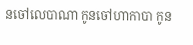នចៅលេបាណា កូនចៅហាកាបា កូន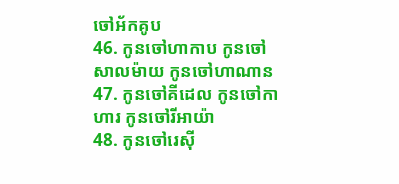ចៅអ័កគូប
46. កូនចៅហាកាប កូនចៅសាលម៉ាយ កូនចៅហាណាន
47. កូនចៅគីដេល កូនចៅកាហារ កូនចៅរីអាយ៉ា
48. កូនចៅរេស៊ី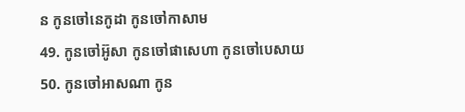ន កូនចៅនេកូដា កូនចៅកាសាម
49. កូនចៅអ៊ូសា កូនចៅផាសេហា កូនចៅបេសាយ
50. កូនចៅអាសណា កូន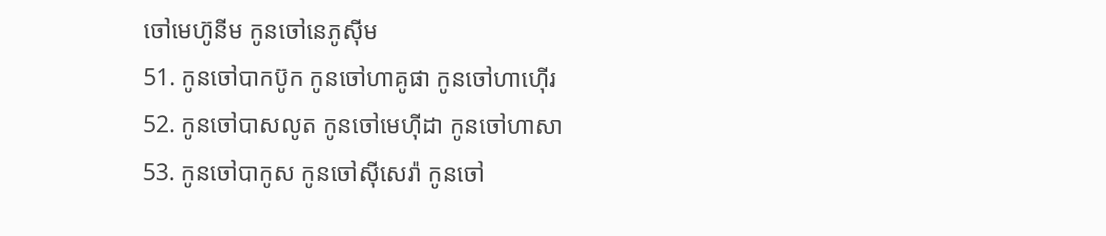ចៅមេហ៊ូនីម កូនចៅនេភូស៊ីម
51. កូនចៅបាកប៊ូក កូនចៅហាគូផា កូនចៅហាហ៊ើរ
52. កូនចៅបាសលូត កូនចៅមេហ៊ីដា កូនចៅហាសា
53. កូនចៅបាកូស កូនចៅស៊ីសេរ៉ា កូនចៅ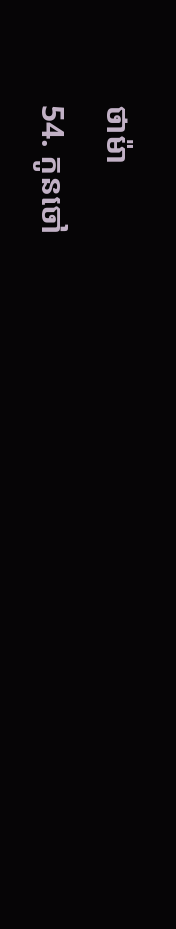ថាម៉ា
54. កូនចៅ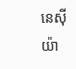នេស៊ីយ៉ា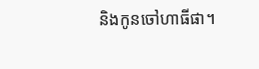និងកូនចៅហាធីផា។